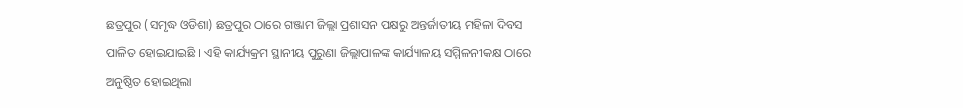ଛତ୍ରପୁର (ସମୃଦ୍ଧ ଓଡିଶା) ଛତ୍ରପୁର ଠାରେ ଗଞ୍ଜାମ ଜିଲ୍ଲା ପ୍ରଶାସନ ପକ୍ଷରୁ ଅନ୍ତର୍ଜାତୀୟ ମହିଳା ଦିବସ ପାଳିତ ହୋଇଯାଇଛି । ଏହି କାର୍ଯ୍ୟକ୍ରମ ସ୍ଥାନୀୟ ପୁରୁଣା ଜିଲ୍ଲାପାଳଙ୍କ କାର୍ଯ୍ୟାଳୟ ସମ୍ମିଳନୀକକ୍ଷ ଠାରେ ଅନୁଷ୍ଠିତ ହୋଇଥିଲା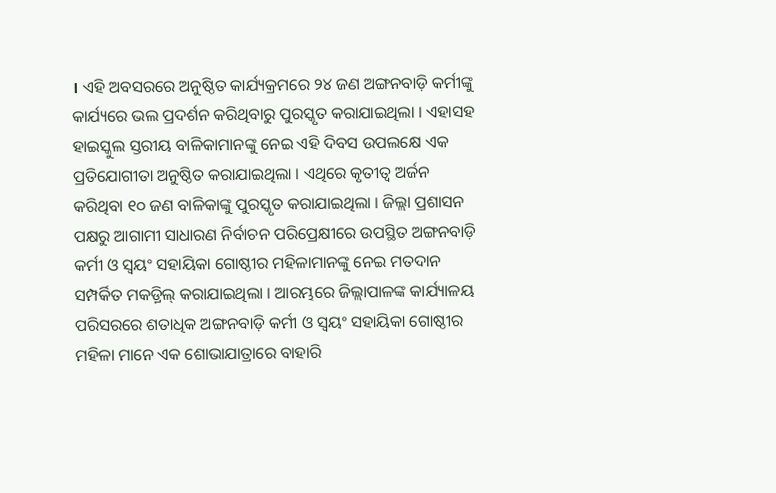। ଏହି ଅବସରରେ ଅନୁଷ୍ଠିତ କାର୍ଯ୍ୟକ୍ରମରେ ୨୪ ଜଣ ଅଙ୍ଗନବାଡ଼ି କର୍ମୀଙ୍କୁ କାର୍ଯ୍ୟରେ ଭଲ ପ୍ରଦର୍ଶନ କରିଥିବାରୁ ପୁରସ୍କୃତ କରାଯାଇଥିଲା । ଏହାସହ ହାଇସ୍କୁଲ ସ୍ତରୀୟ ବାଳିକାମାନଙ୍କୁ ନେଇ ଏହି ଦିବସ ଉପଲକ୍ଷେ ଏକ ପ୍ରତିଯୋଗୀତା ଅନୁଷ୍ଠିତ କରାଯାଇଥିଲା । ଏଥିରେ କୃତୀତ୍ୱ ଅର୍ଜନ କରିଥିବା ୧୦ ଜଣ ବାଳିକାଙ୍କୁ ପୁରସ୍କୃତ କରାଯାଇଥିଲା । ଜିଲ୍ଲା ପ୍ରଶାସନ ପକ୍ଷରୁ ଆଗାମୀ ସାଧାରଣ ନିର୍ବାଚନ ପରିପ୍ରେକ୍ଷୀରେ ଉପସ୍ଥିତ ଅଙ୍ଗନବାଡ଼ି କର୍ମୀ ଓ ସ୍ୱୟଂ ସହାୟିକା ଗୋଷ୍ଠୀର ମହିଳାମାନଙ୍କୁ ନେଇ ମତଦାନ ସମ୍ପର୍କିତ ମକଡ଼୍ରିଲ୍ କରାଯାଇଥିଲା । ଆରମ୍ଭରେ ଜିଲ୍ଲାପାଳଙ୍କ କାର୍ଯ୍ୟାଳୟ ପରିସରରେ ଶତାଧିକ ଅଙ୍ଗନବାଡ଼ି କର୍ମୀ ଓ ସ୍ୱୟଂ ସହାୟିକା ଗୋଷ୍ଠୀର ମହିଳା ମାନେ ଏକ ଶୋଭାଯାତ୍ରାରେ ବାହାରି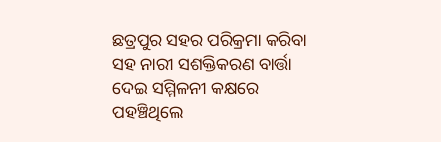ଛତ୍ରପୁର ସହର ପରିକ୍ରମା କରିବା ସହ ନାରୀ ସଶକ୍ତିକରଣ ବାର୍ତ୍ତା ଦେଇ ସମ୍ମିଳନୀ କକ୍ଷରେ ପହଞ୍ଚିଥିଲେ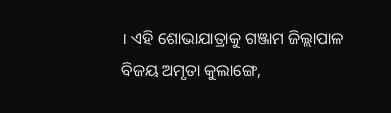। ଏହି ଶୋଭାଯାତ୍ରାକୁ ଗଞ୍ଜାମ ଜିଲ୍ଲାପାଳ ବିଜୟ ଅମୃତା କୁଲାଙ୍ଗେ,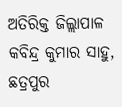ଅତିରିକ୍ତ ଜିଲ୍ଲାପାଳ କବିନ୍ଦ୍ର କୁମାର ସାହୁ, ଛତ୍ରପୁର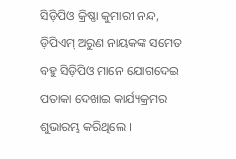ସିଡ଼ିପିଓ କ୍ରିଷ୍ଣା କୁମାରୀ ନନ୍ଦ, ଡ଼ିପିଏମ୍ ଅରୁଣ ନାୟକଙ୍କ ସମେତ ବହୁ ସିଡ଼ିପିଓ ମାନେ ଯୋଗଦେଇ ପତାକା ଦେଖାଇ କାର୍ଯ୍ୟକ୍ରମର ଶୁଭାରମ୍ଭ କରିଥିଲେ ।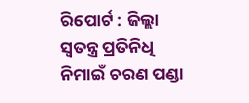ରିପୋର୍ଟ : ଜିଲ୍ଲା ସ୍ୱତନ୍ତ୍ର ପ୍ରତିନିଧି ନିମାଇଁ ଚରଣ ପଣ୍ଡା